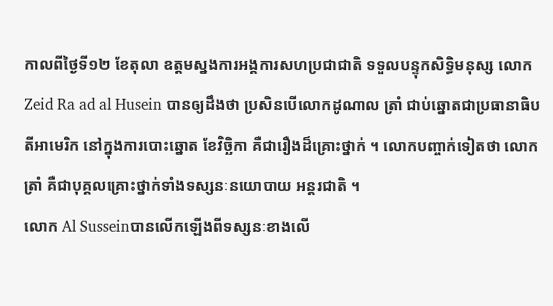កាលពីថ្ងៃទី១២ ខែតុលា ឧត្តមស្នងការអង្គការសហប្រជាជាតិ ទទួលបន្ទុកសិទ្ធិមនុស្ស លោក Zeid Ra ad al Husein បានឲ្យដឹងថា ប្រសិនបើលោកដូណាល ត្រាំ ជាប់ឆ្នោតជាប្រធានាធិបតីអាមេរិក នៅក្នុងការបោះឆ្នោត ខែវិច្ឆិកា គឺជារឿងដ៏គ្រោះថ្នាក់ ។ លោកបញ្ចាក់ទៀតថា លោកត្រាំ គឺជាបុគ្គលគ្រោះថ្នាក់ទាំងទស្សនៈនយោបាយ អន្តរជាតិ ។
លោក Al Susseinបានលើកឡើងពីទស្សនៈខាងលើ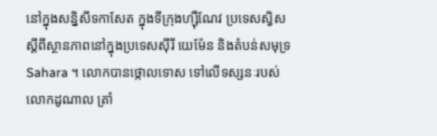នៅក្នុងសន្និសីទកាសែត ក្នុងទីក្រុងហ្ស៊ឺណែវ ប្រទេសស្វិស ស្តីពីស្ថានភាពនៅក្នុងប្រទេសស៊ីរី យេម៉ែន និងតំបន់សមុទ្រ Sahara ។ លោកបានថ្កោលទោស ទៅលើទស្សនៈរបស់លោកដូណាល ត្រាំ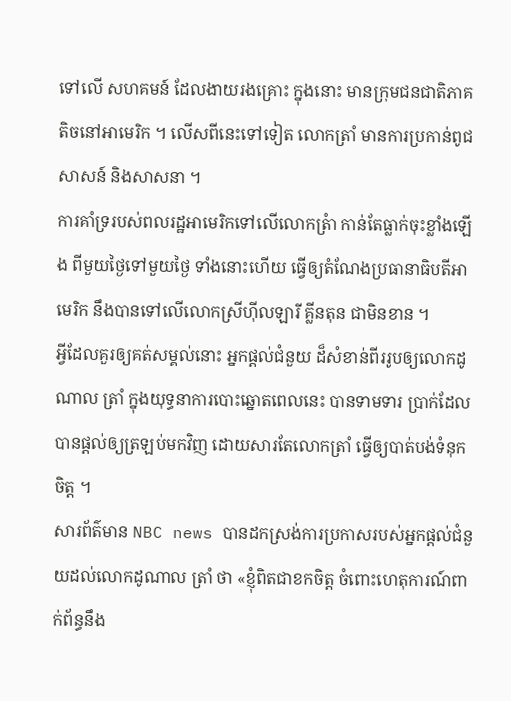ទៅលើ សហគមន៍ ដែលងាយរងគ្រោះ ក្នុងនោះ មានក្រុមជនជាតិភាគតិចនៅអាមេរិក ។ លើសពីនេះទៅទៀត លោកត្រាំ មានការប្រកាន់ពូជសាសន៍ និងសាសនា ។
ការគាំទ្ររបស់ពលរដ្ឋអាមេរិកទៅលើលោកត្រំា កាន់តែធ្លាក់ចុះខ្លាំងឡើង ពីមួយថ្ងៃទៅមួយថ្ងៃ ទាំងនោះហើយ ធ្វើឲ្យតំណែងប្រធានាធិបតីអាមេរិក នឹងបានទៅលើលោកស្រីហ៊ីលឡារី គ្លីនតុន ជាមិនខាន ។
អ្វីដែលគួរឲ្យគត់សម្គល់នោះ អ្នកផ្តល់ជំនួយ ដ៏សំខាន់ពីររូបឲ្យលោកដូណាល ត្រាំ ក្នុងយុទ្ធនាការបោះឆ្នោតពេលនេះ បានទាមទារ ប្រាក់ដែលបានផ្តល់ឲ្យត្រឡប់មកវិញ ដោយសារតែលោកត្រាំ ធ្វើឲ្យបាត់បង់ទំនុកចិត្ត ។
សារព័ត៌មាន NBC news បានដកស្រង់ការប្រកាសរបស់អ្នកផ្តល់ជំនួយដល់លោកដូណាល ត្រាំ ថា «ខ្ញុំពិតជាខកចិត្ត ចំពោះហេតុការណ៍ពាក់ព័ន្ធនឹង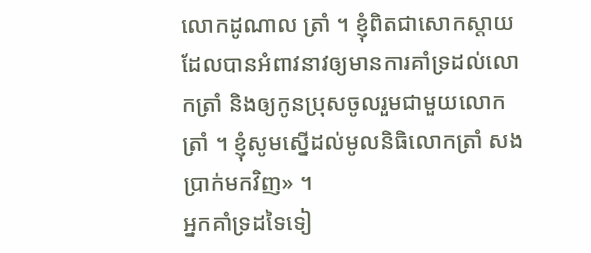លោកដូណាល ត្រាំ ។ ខ្ញុំពិតជាសោកស្តាយ ដែលបានអំពាវនាវឲ្យមានការគាំទ្រដល់លោកត្រាំ និងឲ្យកូនប្រុសចូលរួមជាមួយលោក ត្រាំ ។ ខ្ញុំសូមស្នើដល់មូលនិធិលោកត្រាំ សងប្រាក់មកវិញ» ។
អ្នកគាំទ្រដទៃទៀ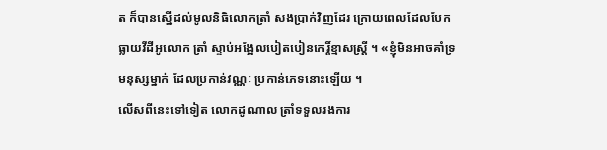ត ក៏បានស្នើដល់មូលនិធិលោកត្រាំ សងប្រាក់វិញដែរ ក្រោយពេលដែលបែកធ្លាយវីដីអូលោក ត្រាំ ស្ទាប់អង្អែលបៀតបៀនកេរ្តិ៍ខ្មាសស្ត្រី ។ «ខ្ញុំមិនអាចគាំទ្រមនុស្សម្នាក់ ដែលប្រកាន់វណ្ណៈ ប្រកាន់ភេទនោះឡើយ ។
លើសពីនេះទៅទៀត លោកដូណាល ត្រាំទទួលរងការ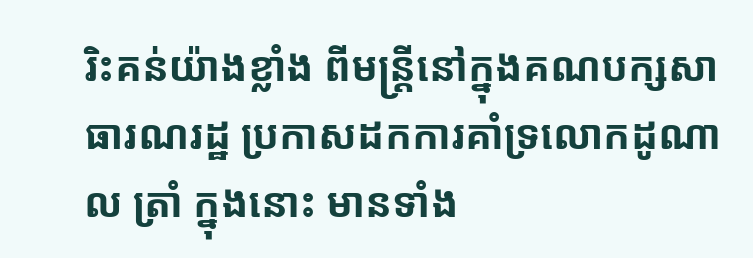រិះគន់យ៉ាងខ្លាំង ពីមន្ត្រីនៅក្នុងគណបក្សសាធារណរដ្ឋ ប្រកាសដកការគាំទ្រលោកដូណាល ត្រាំ ក្នុងនោះ មានទាំង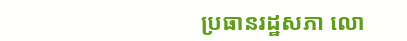ប្រធានរដ្ឋសភា លោ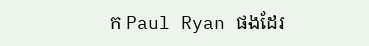ក Paul Ryan ផងដែរ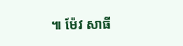៕ ម៉ែវ សាធី